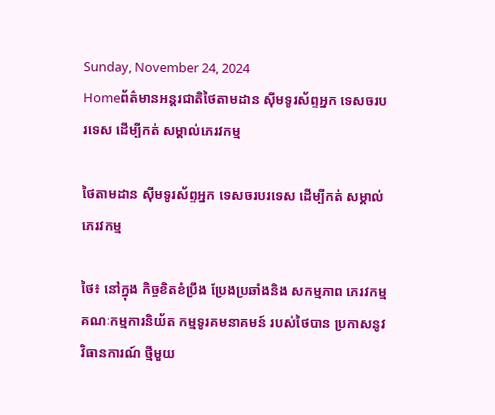Sunday, November 24, 2024
Homeព័ត៌មានអន្តរជាតិថៃតាមដាន ស៊ីមទូរស័ព្ទអ្នក ទេសចរបរទេស ដើម្បីកត់ សម្គាល់ភេរវកម្ម

ថៃតាមដាន ស៊ីមទូរស័ព្ទអ្នក ទេសចរបរទេស ដើម្បីកត់ សម្គាល់ភេរវកម្ម

ថៃ៖ នៅក្នុង កិច្ចខិតខំប្រឹង ប្រែងប្រឆាំងនិង សកម្មភាព ភេរវកម្ម គណៈកម្មការនិយ័ត កម្មទូរគមនាគមន៍ របស់ថៃបាន ប្រកាសនូវ វិធានការណ៍ ថ្មីមួយ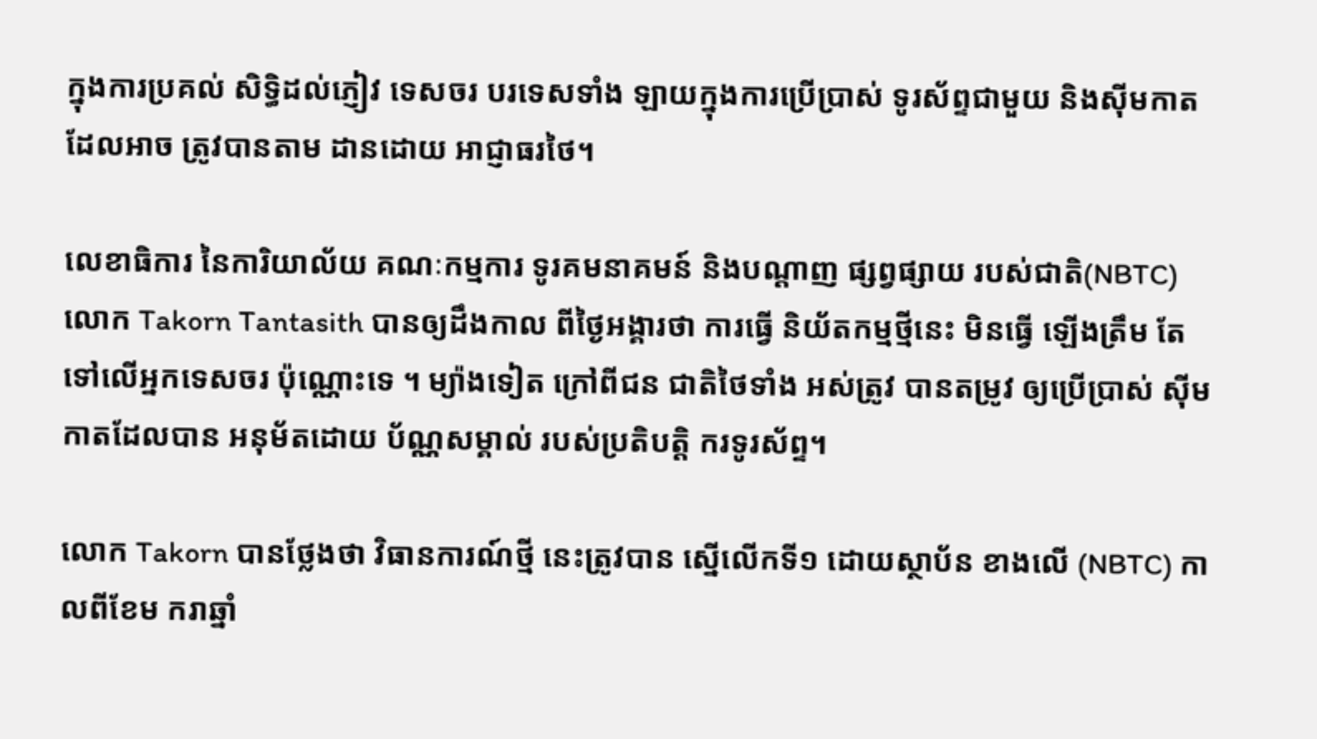ក្នុងការប្រគល់ សិទ្ធិដល់ភ្ញៀវ ទេសចរ បរទេសទាំង ឡាយក្នុងការប្រើប្រាស់ ទូរស័ព្ទជាមួយ និងស៊ីមកាត ដែលអាច ត្រូវបានតាម ដានដោយ អាជ្ញាធរថៃ។

លេខាធិការ នៃការិយាល័យ គណៈកម្មការ ទូរគមនាគមន៍ និងបណ្តាញ ផ្សព្វផ្សាយ របស់ជាតិ(NBTC) លោក Takorn Tantasith បានឲ្យដឹងកាល ពីថ្ងៃអង្គារថា ការធ្វើ និយ័តកម្មថ្មីនេះ មិនធ្វើ ឡើងត្រឹម តែទៅលើអ្នកទេសចរ ប៉ុណ្ណោះទេ ។ ម្យ៉ាងទៀត ក្រៅពីជន ជាតិថៃទាំង អស់ត្រូវ បានតម្រូវ ឲ្យប្រើប្រាស់ ស៊ីមកាតដែលបាន អនុម័តដោយ ប័ណ្ណសម្គាល់ របស់ប្រតិបត្តិ ករទូរស័ព្ទ។

លោក Takorn បានថ្លែងថា វិធានការណ៍ថ្មី នេះត្រូវបាន ស្នើលើកទី១ ដោយស្ថាប័ន ខាងលើ (NBTC) កាលពីខែម ករាឆ្នាំ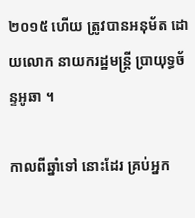២០១៥ ហើយ ត្រូវបានអនុម័ត ដោយលោក នាយករដ្ឋមន្ត្រី បា្រយុទ្ធច័ន្ទអូឆា ។

កាលពីឆ្នាំទៅ នោះដែរ គ្រប់អ្នក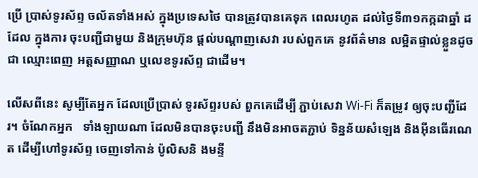ប្រើ ប្រាស់ទូរស័ព្ទ ចល័តទាំងអស់ ក្នុងប្រទេសថៃ បានត្រូវបានគេទុក ពេលរហូត ដល់ថ្ងៃទី៣១កក្កដាឆ្នាំ ដដែល ក្នុងការ ចុះបញ្ជីជាមួយ និងក្រុមហ៊ុន ផ្តល់បណ្តាញសេវា របស់ពួកគេ នូវព័ត៌មាន លម្អិតផ្ទាល់ខ្លួនដូចជា ឈ្មោះពេញ អត្តសញ្ញាណ ឬលេខទូរស័ព្ទ ជាដើម។

លើសពីនេះ សូម្បីតែអ្នក ដែលប្រើប្រាស់ ទូរស័ព្ទរបស់ ពួកគេដើម្បី ភ្ជាប់សេវា Wi-Fi ក៏តម្រូវ ឲ្យចុះបញ្ជីដែរ។ ចំណែកអ្នក   ទាំងឡាយណា ដែលមិនបានចុះបញ្ជី នឹងមិនអាចតភ្ជាប់ ទិន្នន័យសំឡេង និងអ៊ីនធើរណេត ដើម្បីហៅទូរស័ព្ទ ចេញទៅកាន់ ប៉ូលិសនិ ងមន្ទី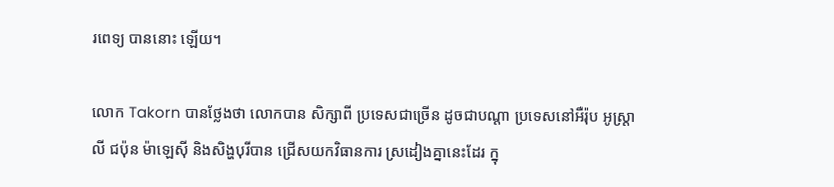រពេទ្យ បាននោះ ឡើយ។

លោក Takorn បានថ្លែងថា លោកបាន សិក្សាពី ប្រទេសជាច្រើន ដូចជាបណ្តា ប្រទេសនៅអឺរ៉ុប អូស្ត្រាលី ជប៉ុន ម៉ាឡេស៊ី និងសិង្ហបុរីបាន ជ្រើសយកវិធានការ ស្រដៀងគ្នានេះដែរ ក្នុ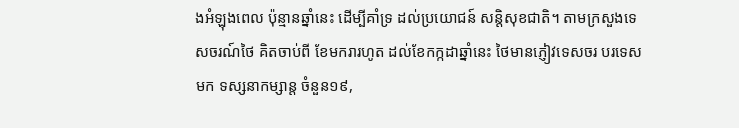ងអំឡុងពេល ប៉ុន្មានឆ្នាំនេះ ដើម្បីគាំទ្រ ដល់ប្រយោជន៍ សន្តិសុខជាតិ។ តាមក្រសួងទេសចរណ៍ថៃ គិតចាប់ពី ខែមករារហូត ដល់ខែកក្កដាឆ្នាំនេះ ថៃមានភ្ញៀវទេសចរ បរទេសមក ទស្សនាកម្សាន្ត ចំនួន១៩,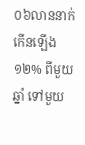០៦លាននាក់ កើនឡើង១២% ពីមួយឆ្នាំ ទៅមួយ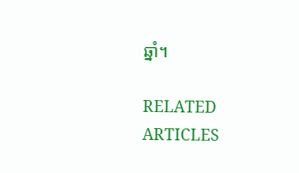ឆ្នាំ។

RELATED ARTICLES